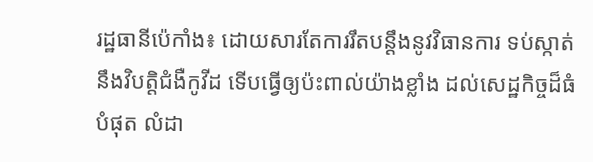រដ្ឋធានីប៉េកាំង៖ ដោយសារតែការរឹតបន្ដឹងនូវវិធានការ ទប់ស្កាត់នឹងវិបត្ដិជំងឺកូវីដ ទើបធ្វើឲ្យប៉ះពាល់យ៉ាងខ្លាំង ដល់សេដ្ឋកិច្ចដ៏ធំបំផុត លំដា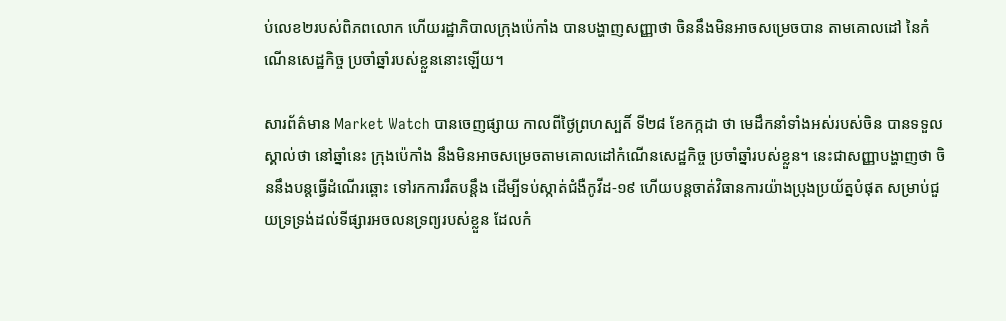ប់លេខ២របស់ពិភពលោក ហើយរដ្ឋាភិបាលក្រុងប៉េកាំង បានបង្ហាញសញ្ញាថា ចិននឹងមិនអាចសម្រេចបាន តាមគោលដៅ នៃកំណើនសេដ្ឋកិច្ច ប្រចាំឆ្នាំរបស់ខ្លួននោះឡើយ។

សារព័ត៌មាន Market Watch បានចេញផ្សាយ កាលពីថ្ងៃព្រហស្បតិ៍ ទី២៨ ខែកក្កដា ថា មេដឹកនាំទាំងអស់របស់ចិន បានទទួលស្គាល់ថា នៅឆ្នាំនេះ ក្រុងប៉េកាំង នឹងមិនអាចសម្រេចតាមគោលដៅកំណើនសេដ្ឋកិច្ច ប្រចាំឆ្នាំរបស់ខ្លួន។ នេះជាសញ្ញាបង្ហាញថា ចិននឹងបន្ដធ្វើដំណើរឆ្ពោះ ទៅរកការរឹតបន្ដឹង ដើម្បីទប់ស្កាត់ជំងឺកូវីដ-១៩ ហើយបន្ដចាត់វិធានការយ៉ាងប្រុងប្រយ័ត្នបំផុត សម្រាប់ជួយទ្រទ្រង់ដល់ទីផ្សារអចលនទ្រព្យរបស់ខ្លួន ដែលកំ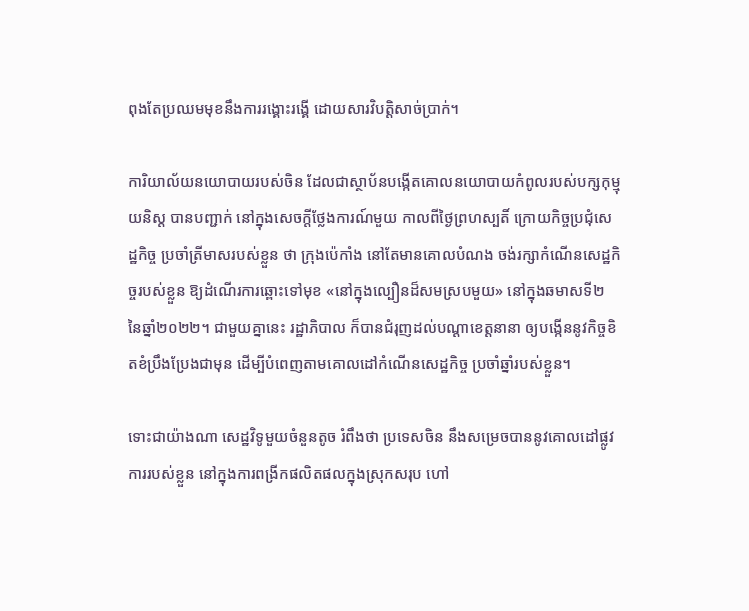ពុងតែប្រឈមមុខនឹងការរង្គោះរង្គើ ដោយសារវិបត្ដិសាច់ប្រាក់។

ការិយាល័យនយោបាយរបស់ចិន ដែលជាស្ថាប័នបង្កើតគោលនយោបាយកំពូលរបស់បក្សកុម្មុយនិស្ត បានបញ្ជាក់ នៅក្នុងសេចក្តីថ្លែងការណ៍មួយ កាលពីថ្ងៃព្រហស្បតិ៍ ក្រោយកិច្ចប្រជុំសេដ្ឋកិច្ច ប្រចាំត្រីមាសរបស់ខ្លួន ថា ក្រុងប៉េកាំង នៅតែមានគោលបំណង ចង់រក្សាកំណើនសេដ្ឋកិច្ចរបស់ខ្លួន ឱ្យដំណើរការឆ្ពោះទៅមុខ «នៅក្នុងល្បឿនដ៏សមស្របមួយ» នៅក្នុងឆមាសទី២ នៃឆ្នាំ២០២២។ ជាមួយគ្នានេះ រដ្ឋាភិបាល ក៏បានជំរុញដល់បណ្ដាខេត្តនានា ឲ្យបង្កើននូវកិច្ចខិតខំប្រឹងប្រែងជាមុន ដើម្បីបំពេញតាមគោលដៅកំណើនសេដ្ឋកិច្ច ប្រចាំឆ្នាំរបស់ខ្លួន។

ទោះជាយ៉ាងណា សេដ្ឋវិទូមួយចំនួនតូច រំពឹងថា ប្រទេសចិន នឹងសម្រេចបាននូវគោលដៅផ្លូវការរបស់ខ្លួន នៅក្នុងការពង្រីកផលិតផលក្នុងស្រុកសរុប ហៅ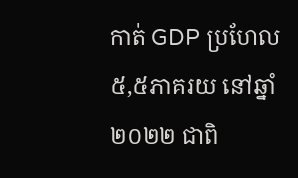កាត់ GDP ប្រហែល ៥,៥ភាគរយ នៅឆ្នាំ២០២២ ជាពិ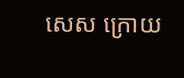សេស ក្រោយ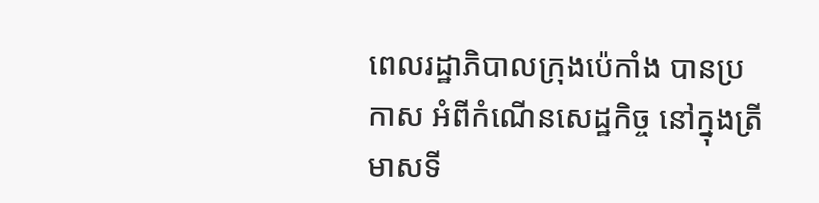ពេលរដ្ឋាភិបាលក្រុងប៉េកាំង បានប្រកាស អំពីកំណើនសេដ្ឋកិច្ច នៅក្នុងត្រីមាសទី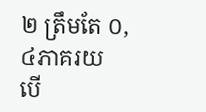២ ត្រឹមតែ ០,៤ភាគរយ បើ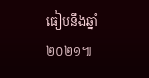ធៀបនឹងឆ្នាំ២០២១៕